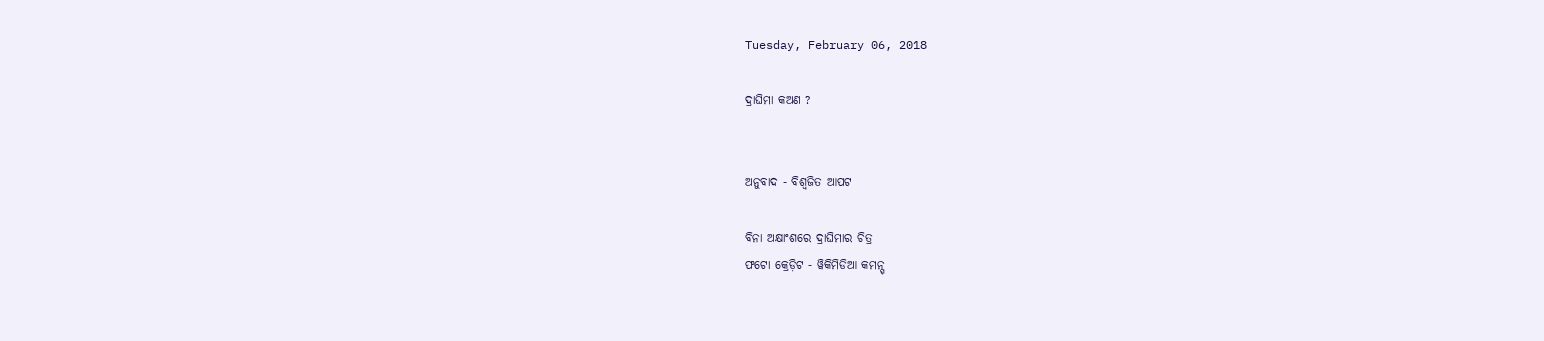Tuesday, February 06, 2018

ଦ୍ରାଘିମା କଅଣ ?


ଅନୁବାଦ - ବିଶ୍ୱଜିତ ଆପଟ

ବିନା ଅକ୍ଷାଂଶରେ ଦ୍ରାଘିମାର ଚିତ୍ର
ଫଟୋ କ୍ରେଡ଼ିଟ - ୱିକିମିଡିଆ କମନ୍ସ୍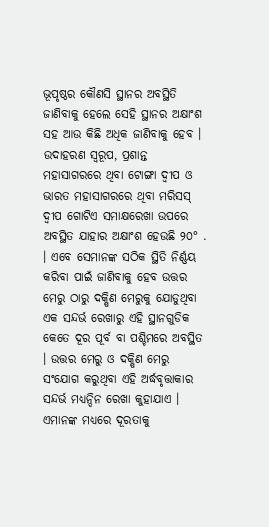ଭୂପୃଷ୍ଠର କୌଣସି ସ୍ଥାନର ଅବସ୍ଥିତି ଜାଣିବାକୁ ହେଲେ ସେହି ସ୍ଥାନର ଅକ୍ଷାଂଶ ସହ ଆଉ କିଛି ଅଧିକ ଜାଣିବାକୁ ହେବ । ଉଦାହରଣ ସ୍ୱରୂପ, ପ୍ରଶାନ୍ତ ମହାସାଗରରେ ଥିବା ଟୋଙ୍ଗା ଦ୍ୱୀପ ଓ ଭାରତ ମହାସାଗରରେ ଥିବା ମରିସସ୍ ଦ୍ୱୀପ ଗୋଟିଏ ସମାକ୍ଷରେଖା ଉପରେ ଅବସ୍ଥିତ ଯାହାର ଅକ୍ଷାଂଶ ହେଉଛି ୨୦° . । ଏବେ ସେମାନଙ୍କ ସଠିକ ସ୍ଥିତି ନିର୍ଣ୍ଣୟ କରିବା ପାଇଁ ଜାଣିବାକୁ ହେବ ଉତ୍ତର ମେରୁ ଠାରୁ ଦକ୍ଷିଣ ମେରୁକୁ ଯୋଡୁଥିବା ଏକ ସନ୍ଦର୍ଭ ରେଖାରୁ ଏହି ସ୍ଥାନଗୁଡିକ କେତେ ଦୂର ପୂର୍ବ ବା ପଶ୍ଚିମରେ ଅବସ୍ଥିତ । ଉତ୍ତର ମେରୁ ଓ ଦକ୍ଷିଣ ମେରୁ ସଂଯୋଗ କରୁଥିବା ଏହି ଅର୍ଦ୍ଧବୃତ୍ତାକାର ସନ୍ଦର୍ଭ ମଧ୍ୟନ୍ଦିନ ରେଖା କୁହାଯାଏ । ଏମାନଙ୍କ ମଧ୍ୟରେ ଦୂରତାକୁ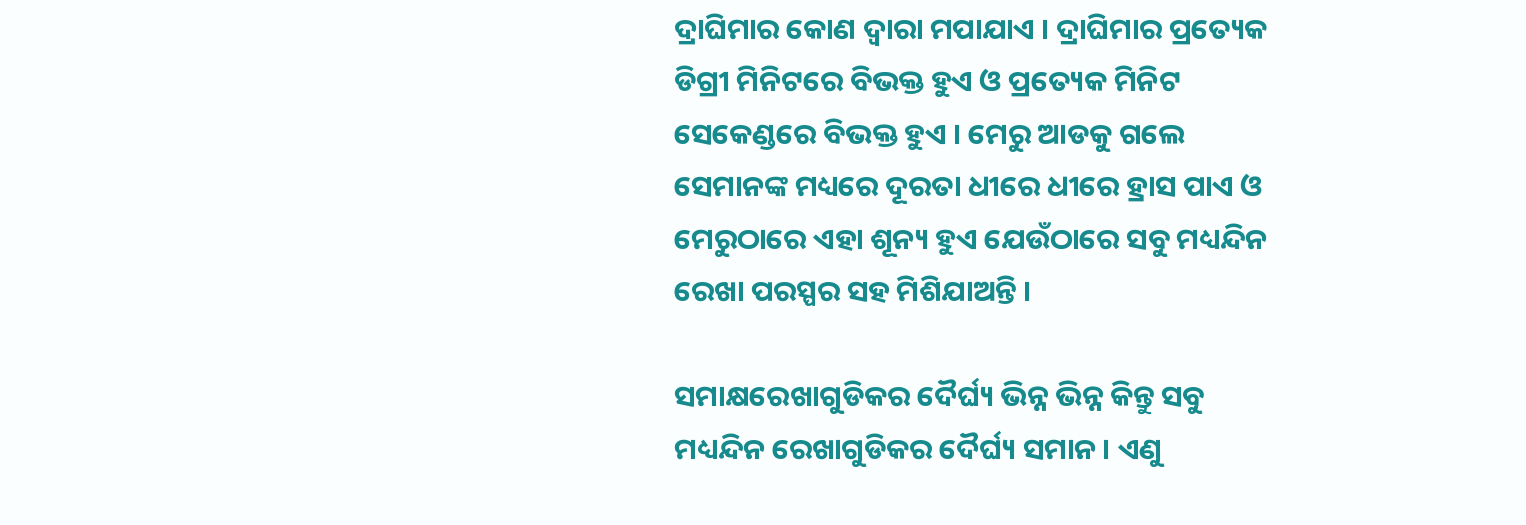ଦ୍ରାଘିମାର କୋଣ ଦ୍ୱାରା ମପାଯାଏ । ଦ୍ରାଘିମାର ପ୍ରତ୍ୟେକ ଡିଗ୍ରୀ ମିନିଟରେ ବିଭକ୍ତ ହୁଏ ଓ ପ୍ରତ୍ୟେକ ମିନିଟ ସେକେଣ୍ଡରେ ବିଭକ୍ତ ହୁଏ । ମେରୁ ଆଡକୁ ଗଲେ ସେମାନଙ୍କ ମଧ୍ୟରେ ଦୂରତା ଧୀରେ ଧୀରେ ହ୍ରାସ ପାଏ ଓ ମେରୁଠାରେ ଏହା ଶୂନ୍ୟ ହୁଏ ଯେଉଁଠାରେ ସବୁ ମଧ୍ୟନ୍ଦିନ ରେଖା ପରସ୍ପର ସହ ମିଶିଯାଅନ୍ତି ।

ସମାକ୍ଷରେଖାଗୁଡିକର ଦୈର୍ଘ୍ୟ ଭିନ୍ନ ଭିନ୍ନ କିନ୍ତୁ ସବୁ ମଧ୍ୟନ୍ଦିନ ରେଖାଗୁଡିକର ଦୈର୍ଘ୍ୟ ସମାନ । ଏଣୁ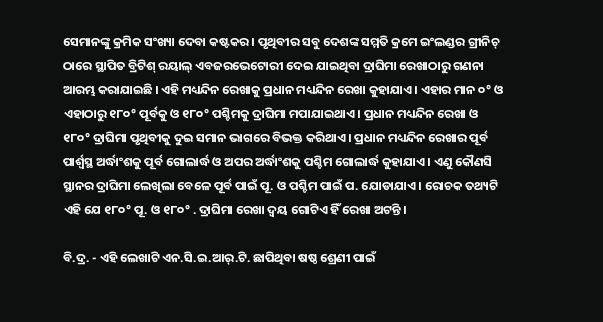ସେମାନଙ୍କୁ କ୍ରମିକ ସଂଖ୍ୟା ଦେବା କଷ୍ଟକର । ପୃଥିବୀର ସବୁ ଦେଶଙ୍କ ସମ୍ମତି କ୍ରମେ ଇଂଲଣ୍ଡର ଗ୍ରୀନିଚ୍ ଠାରେ ସ୍ଥାପିତ ବ୍ରିଟିଶ୍ ରୟାଲ୍ ଏବଜରଭେଟୋରୀ ଦେଇ ଯାଇଥିବା ଦ୍ରାଘିମା ରେଖାଠାରୁ ଗଣନା ଆରମ୍ଭ କରାଯାଇଛି । ଏହି ମଧ୍ୟନ୍ଦିନ ରେଖାକୁ ପ୍ରଧାନ ମଧ୍ୟନ୍ଦିନ ରେଖା କୁହାଯାଏ । ଏହାର ମାନ ୦° ଓ ଏହାଠାରୁ ୧୮୦° ପୂର୍ବକୁ ଓ ୧୮୦° ପଶ୍ଚିମକୁ ଦ୍ରାଘିମା ମପାଯାଇଥାଏ । ପ୍ରଧାନ ମଧ୍ୟନ୍ଦିନ ରେଖା ଓ ୧୮୦° ଦ୍ରାଘିମା ପୃଥିବୀକୁ ଦୁଇ ସମାନ ଭାଗରେ ବିଭକ୍ତ କରିଥାଏ । ପ୍ରଧାନ ମଧ୍ୟନ୍ଦିନ ରେଖାର ପୂର୍ବ ପାର୍ଶ୍ୱସ୍ଥ ଅର୍ଦ୍ଧାଂଶକୁ ପୂର୍ବ ଗୋଲାର୍ଦ୍ଧ ଓ ଅପର ଅର୍ଦ୍ଧାଂଶକୁ ପଶ୍ଚିମ ଗୋଲାର୍ଦ୍ଧ କୁହାଯାଏ । ଏଣୁ କୌଣସି ସ୍ଥାନର ଦ୍ରାଘିମା ଲେଖିଲା ବେଳେ ପୂର୍ବ ପାଇଁ ପୂ. ଓ ପଶ୍ଚିମ ପାଇଁ ପ. ଯୋଡାଯାଏ । ରୋଚକ ତଥ୍ୟଟି ଏହି ଯେ ୧୮୦° ପୂ. ଓ ୧୮୦° . ଦ୍ରାଘିମା ରେଖା ଦ୍ୱୟ ଗୋଟିଏ ହିଁ ରେଖା ଅଟନ୍ତି ।

ବି.ଦ୍ର. - ଏହି ଲେଖାଟି ଏନ.ସି.ଇ.ଆର୍.ଟି. ଛାପିଥିବା ଷଷ୍ଠ ଶ୍ରେଣୀ ପାଇଁ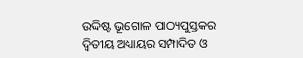ଉଦ୍ଦିଷ୍ଟ ଭୂଗୋଳ ପାଠ୍ୟପୁସ୍ତକର ଦ୍ୱିତୀୟ ଅଧ୍ୟାୟର ସମ୍ପାଦିତ ଓ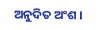ଅନୁଦିତ ଅଂଶ ।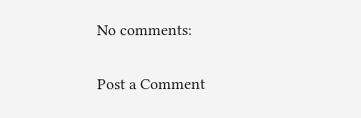No comments:

Post a Comment